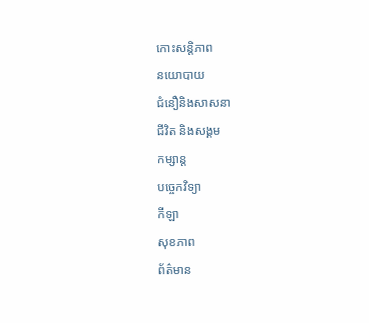កោះសន្តិភាព
នយោបាយ
ជំនឿនិងសាសនា
ជីវិត និងសង្គម
កម្សាន្ត
បច្ចេកវិទ្យា
កីឡា
សុខភាព
ព័ត៌មាន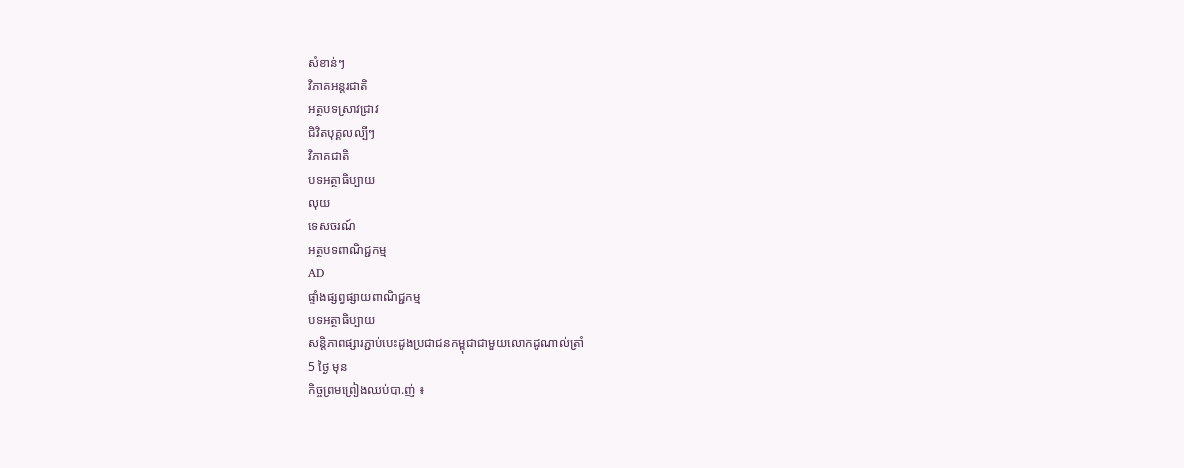សំខាន់ៗ
វិភាគអន្តរជាតិ
អត្ថបទស្រាវជ្រាវ
ជិវិតបុគ្គលល្បីៗ
វិភាគជាតិ
បទអត្ថាធិប្បាយ
លុយ
ទេសចរណ៍
អត្ថបទពាណិជ្ជកម្ម
AD
ផ្ទាំងផ្សព្វផ្សាយពាណិជ្ជកម្ម
បទអត្ថាធិប្បាយ
សន្តិភាពផ្សារភ្ជាប់បេះដូងប្រជាជនកម្ពុជាជាមួយលោកដូណាល់ត្រាំ
5 ថ្ងៃ មុន
កិច្ចព្រមព្រៀងឈប់បា.ញ់ ៖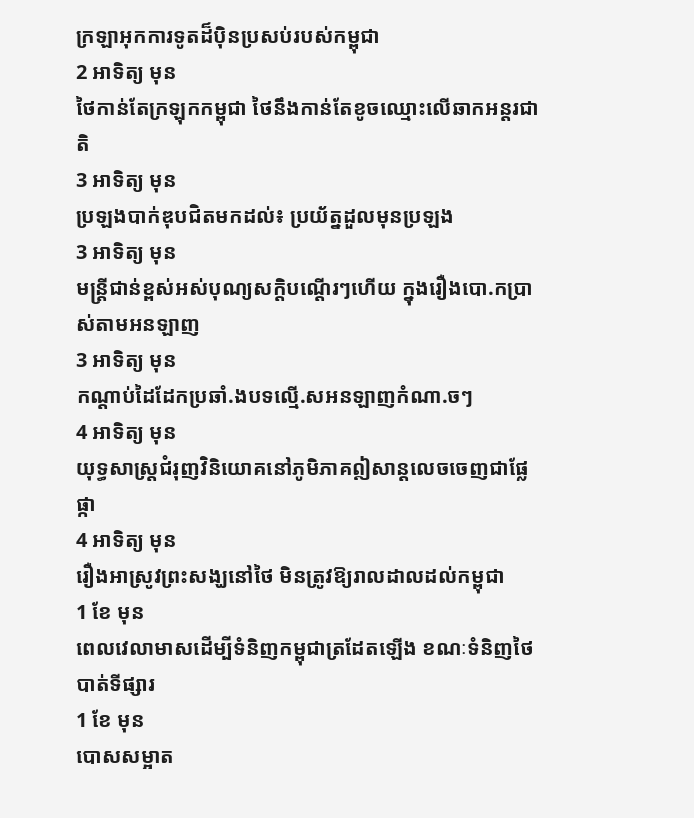ក្រឡាអុកការទូតដ៏ប៉ិនប្រសប់របស់កម្ពុជា
2 អាទិត្យ មុន
ថៃកាន់តែក្រឡុកកម្ពុជា ថៃនឹងកាន់តែខូចឈ្មោះលើឆាកអន្តរជាតិ
3 អាទិត្យ មុន
ប្រឡងបាក់ឌុបជិតមកដល់៖ ប្រយ័ត្នដួលមុនប្រឡង
3 អាទិត្យ មុន
មន្រ្តីជាន់ខ្ពស់អស់បុណ្យសក្តិបណ្តើរៗហើយ ក្នុងរឿងបោ.កប្រាស់តាមអនឡាញ
3 អាទិត្យ មុន
កណ្តាប់ដៃដែកប្រឆាំ.ងបទល្មើ.សអនឡាញកំណា.ចៗ
4 អាទិត្យ មុន
យុទ្ធសាស្ត្រជំរុញវិនិយោគនៅភូមិភាគឦសាន្តលេចចេញជាផ្លែផ្កា
4 អាទិត្យ មុន
រឿងអាស្រូវព្រះសង្ឃនៅថៃ មិនត្រូវឱ្យរាលដាលដល់កម្ពុជា
1 ខែ មុន
ពេលវេលាមាសដើម្បីទំនិញកម្ពុជាត្រដែតឡើង ខណៈទំនិញថៃបាត់ទីផ្សារ
1 ខែ មុន
បោសសម្អាត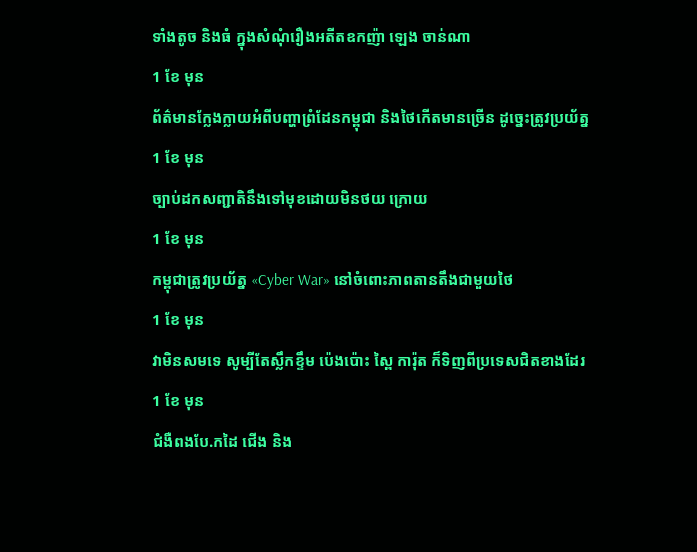ទាំងតូច និងធំ ក្នុងសំណុំរឿងអតីតឧកញ៉ា ឡេង ចាន់ណា
1 ខែ មុន
ព័ត៌មានក្លែងក្លាយអំពីបញ្ហាព្រំដែនកម្ពុជា និងថៃកើតមានច្រើន ដូច្នេះត្រូវប្រយ័ត្ន
1 ខែ មុន
ច្បាប់ដកសញ្ជាតិនឹងទៅមុខដោយមិនថយ ក្រោយ
1 ខែ មុន
កម្ពុជាត្រូវប្រយ័ត្ន «Cyber War» នៅចំពោះភាពតានតឹងជាមួយថៃ
1 ខែ មុន
វាមិនសមទេ សូម្បីតែស្លឹកខ្ទឹម ប៉េងប៉ោះ ស្ពៃ ការ៉ុត ក៏ទិញពីប្រទេសជិតខាងដែរ
1 ខែ មុន
ជំងឺពងបែ.កដៃ ជើង និង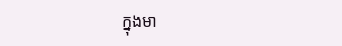ក្នុងមា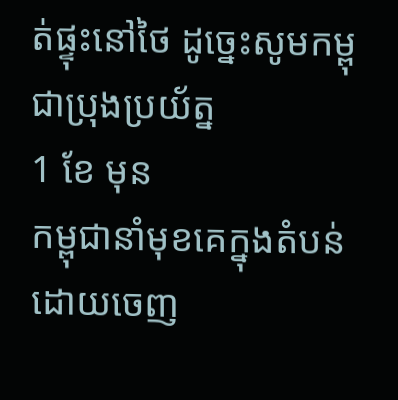ត់ផ្ទុះនៅថៃ ដូច្នេះសូមកម្ពុជាប្រុងប្រយ័ត្ន
1 ខែ មុន
កម្ពុជានាំមុខគេក្នុងតំបន់ដោយចេញ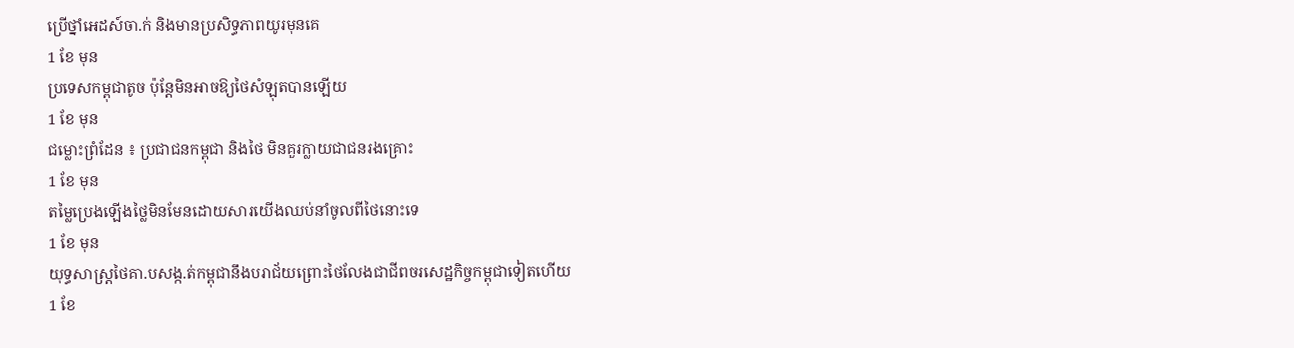ប្រើថ្នាំអេដស៍ចា.ក់ និងមានប្រសិទ្ធភាពយូរមុនគេ
1 ខែ មុន
ប្រទេសកម្ពុជាតូច ប៉ុន្តែមិនអាចឱ្យថៃសំឡុតបានឡើយ
1 ខែ មុន
ជម្លោះព្រំដែន ៖ ប្រជាជនកម្ពុជា និងថៃ មិនគួរក្លាយជាជនរងគ្រោះ
1 ខែ មុន
តម្លៃប្រេងឡើងថ្លៃមិនមែនដោយសារយើងឈប់នាំចូលពីថៃនោះទេ
1 ខែ មុន
យុទ្ធសាស្ត្រថៃគា.បសង្ក.ត់កម្ពុជានឹងបរាជ័យព្រោះថៃលែងជាជីពចរសេដ្ឋកិច្ចកម្ពុជាទៀតហើយ
1 ខែ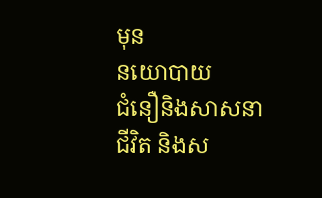មុន
នយោបាយ
ជំនឿនិងសាសនា
ជីវិត និងស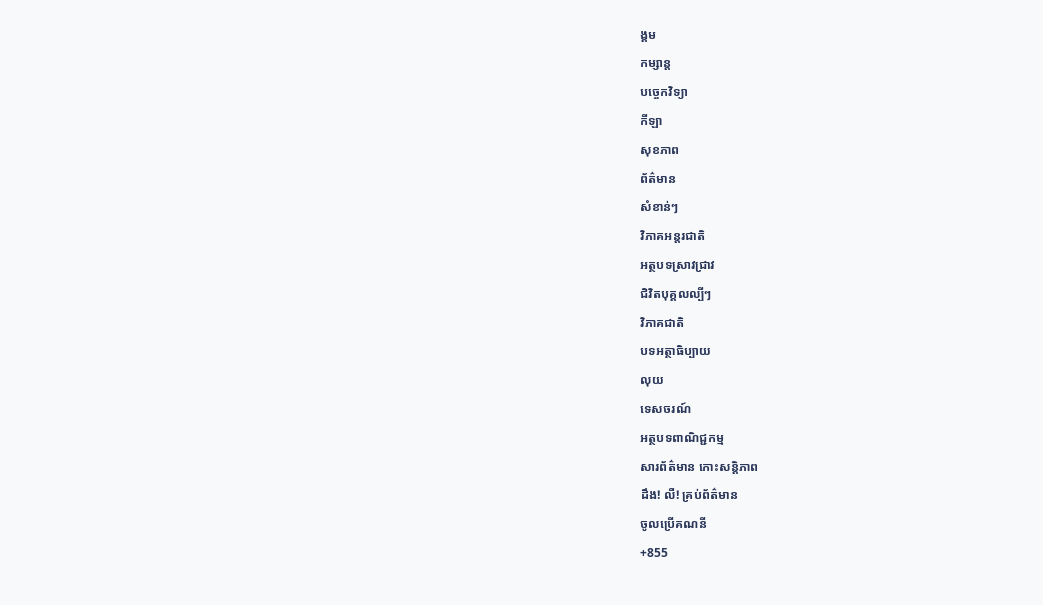ង្គម
កម្សាន្ត
បច្ចេកវិទ្យា
កីឡា
សុខភាព
ព័ត៌មាន
សំខាន់ៗ
វិភាគអន្តរជាតិ
អត្ថបទស្រាវជ្រាវ
ជិវិតបុគ្គលល្បីៗ
វិភាគជាតិ
បទអត្ថាធិប្បាយ
លុយ
ទេសចរណ៍
អត្ថបទពាណិជ្ជកម្ម
សារព័ត៌មាន កោះសន្តិភាព
ដឹង! លឺ! គ្រប់ព័ត៌មាន
ចូលប្រើគណនី
+855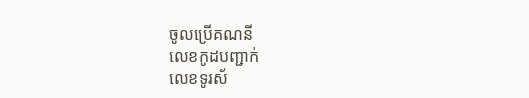ចូលប្រើគណនី
លេខកូដបញ្ជាក់
លេខទូរស័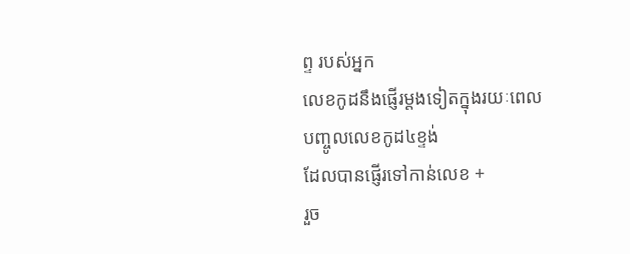ព្ទ របស់អ្នក
លេខកូដនឹងផ្ញើរម្តងទៀតក្នុងរយៈពេល
បញ្ចូលលេខកូដ៤ខ្ទង់
ដែលបានផ្ញើរទៅកាន់លេខ +
រួច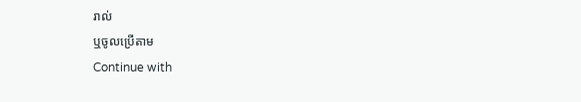រាល់
ឬចូលប្រើតាម
Continue with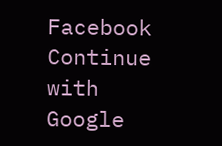Facebook
Continue with
Google